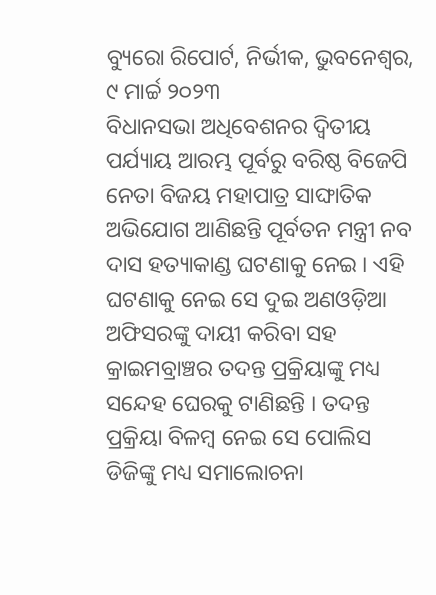ବ୍ୟୁରୋ ରିପୋର୍ଟ, ନିର୍ଭୀକ, ଭୁବନେଶ୍ୱର, ୯ ମାର୍ଚ୍ଚ ୨୦୨୩
ବିଧାନସଭା ଅଧିବେଶନର ଦ୍ଵିତୀୟ ପର୍ଯ୍ୟାୟ ଆରମ୍ଭ ପୂର୍ବରୁ ବରିଷ୍ଠ ବିଜେପି ନେତା ବିଜୟ ମହାପାତ୍ର ସାଙ୍ଘାତିକ ଅଭିଯୋଗ ଆଣିଛନ୍ତି ପୂର୍ବତନ ମନ୍ତ୍ରୀ ନବ ଦାସ ହତ୍ୟାକାଣ୍ଡ ଘଟଣାକୁ ନେଇ । ଏହି ଘଟଣାକୁ ନେଇ ସେ ଦୁଇ ଅଣଓଡ଼ିଆ ଅଫିସରଙ୍କୁ ଦାୟୀ କରିବା ସହ କ୍ରାଇମବ୍ରାଞ୍ଚର ତଦନ୍ତ ପ୍ରକ୍ରିୟାଙ୍କୁ ମଧ୍ୟ ସନ୍ଦେହ ଘେରକୁ ଟାଣିଛନ୍ତି । ତଦନ୍ତ ପ୍ରକ୍ରିୟା ବିଳମ୍ୱ ନେଇ ସେ ପୋଲିସ ଡିଜିଙ୍କୁ ମଧ୍ୟ ସମାଲୋଚନା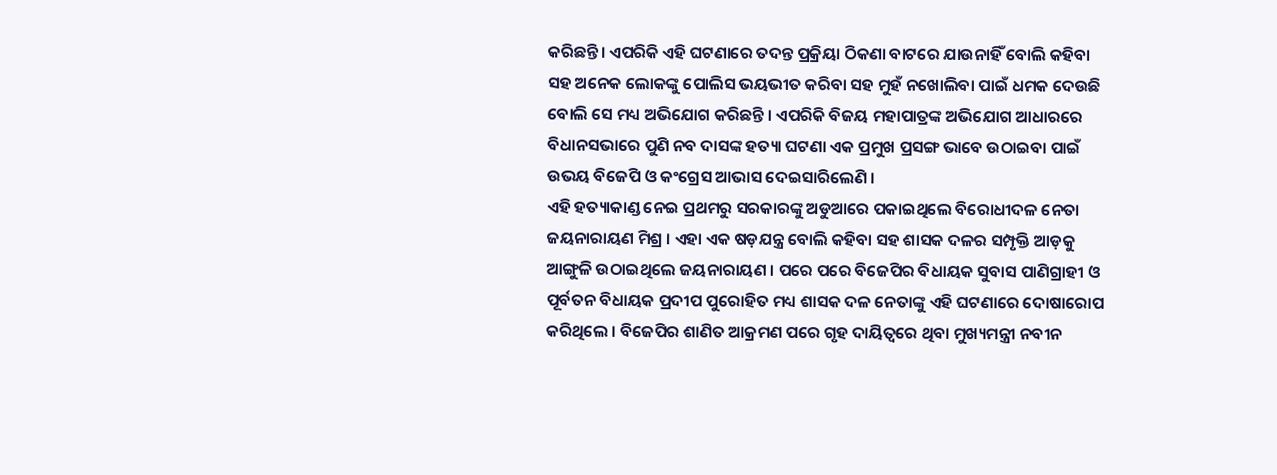କରିଛନ୍ତି। ଏପରିକି ଏହି ଘଟଣାରେ ତଦନ୍ତ ପ୍ରକ୍ରିୟା ଠିକଣା ବାଟରେ ଯାଉନାହିଁ ବୋଲି କହିବା ସହ ଅନେକ ଲୋକଙ୍କୁ ପୋଲିସ ଭୟଭୀତ କରିବା ସହ ମୁହଁ ନଖୋଲିବା ପାଇଁ ଧମକ ଦେଉଛି ବୋଲି ସେ ମଧ୍ୟ ଅଭିଯୋଗ କରିଛନ୍ତି । ଏପରିକି ବିଜୟ ମହାପାତ୍ରଙ୍କ ଅଭିଯୋଗ ଆଧାରରେ ବିଧାନସଭାରେ ପୁଣି ନବ ଦାସଙ୍କ ହତ୍ୟା ଘଟଣା ଏକ ପ୍ରମୁଖ ପ୍ରସଙ୍ଗ ଭାବେ ଉଠାଇବା ପାଇଁ ଉଭୟ ବିଜେପି ଓ କଂଗ୍ରେସ ଆଭାସ ଦେଇସାରିଲେଣି ।
ଏହି ହତ୍ୟାକାଣ୍ଡ ନେଇ ପ୍ରଥମରୁ ସରକାରଙ୍କୁ ଅଡୁଆରେ ପକାଇଥିଲେ ବିରୋଧୀଦଳ ନେତା ଜୟନାରାୟଣ ମିଶ୍ର । ଏହା ଏକ ଷଡ଼ଯନ୍ତ୍ର ବୋଲି କହିବା ସହ ଶାସକ ଦଳର ସମ୍ପୃକ୍ତି ଆଡ଼କୁ ଆଙ୍ଗୁଳି ଉଠାଇଥିଲେ ଜୟନାରାୟଣ । ପରେ ପରେ ବିଜେପିର ବିଧାୟକ ସୁବାସ ପାଣିଗ୍ରାହୀ ଓ ପୂର୍ବତନ ବିଧାୟକ ପ୍ରଦୀପ ପୁରୋହିତ ମଧ୍ୟ ଶାସକ ଦଳ ନେତାଙ୍କୁ ଏହି ଘଟଣାରେ ଦୋଷାରୋପ କରିଥିଲେ । ବିଜେପିର ଶାଣିତ ଆକ୍ରମଣ ପରେ ଗୃହ ଦାୟିତ୍ୱରେ ଥିବା ମୁଖ୍ୟମନ୍ତ୍ରୀ ନବୀନ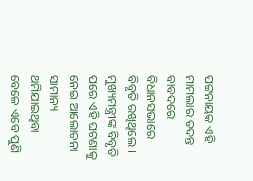ପଟ୍ଟନାୟକ ଏହି ମାମଲାର ତଦନ୍ତ ବାବଦରେ ବିଧାନସଭାରେ ବିବୃତି ରଖିଥିଲେ । ମୁଖ୍ୟମନ୍ତ୍ରୀଙ୍କ ବିବୃତି ପରେ ଏହି ଘଟଣାକୁ ନେଇ ଆଲୋଚନା ସାମାନ୍ୟ ଥମିଯାଇଥିବା ବେଳେ ଏବେ ପୁଣି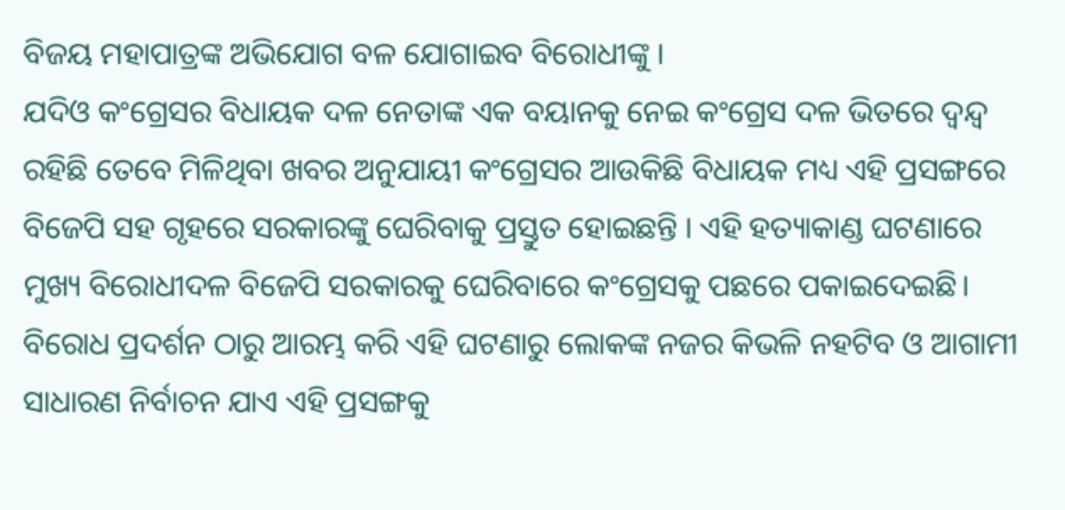ବିଜୟ ମହାପାତ୍ରଙ୍କ ଅଭିଯୋଗ ବଳ ଯୋଗାଇବ ବିରୋଧୀଙ୍କୁ ।
ଯଦିଓ କଂଗ୍ରେସର ବିଧାୟକ ଦଳ ନେତାଙ୍କ ଏକ ବୟାନକୁ ନେଇ କଂଗ୍ରେସ ଦଳ ଭିତରେ ଦ୍ୱନ୍ଦ୍ୱ ରହିଛି ତେବେ ମିଳିଥିବା ଖବର ଅନୁଯାୟୀ କଂଗ୍ରେସର ଆଉକିଛି ବିଧାୟକ ମଧ୍ୟ ଏହି ପ୍ରସଙ୍ଗରେ ବିଜେପି ସହ ଗୃହରେ ସରକାରଙ୍କୁ ଘେରିବାକୁ ପ୍ରସ୍ତୁତ ହୋଇଛନ୍ତି । ଏହି ହତ୍ୟାକାଣ୍ଡ ଘଟଣାରେ ମୁଖ୍ୟ ବିରୋଧୀଦଳ ବିଜେପି ସରକାରକୁ ଘେରିବାରେ କଂଗ୍ରେସକୁ ପଛରେ ପକାଇଦେଇଛି। ବିରୋଧ ପ୍ରଦର୍ଶନ ଠାରୁ ଆରମ୍ଭ କରି ଏହି ଘଟଣାରୁ ଲୋକଙ୍କ ନଜର କିଭଳି ନହଟିବ ଓ ଆଗାମୀ ସାଧାରଣ ନିର୍ବାଚନ ଯାଏ ଏହି ପ୍ରସଙ୍ଗକୁ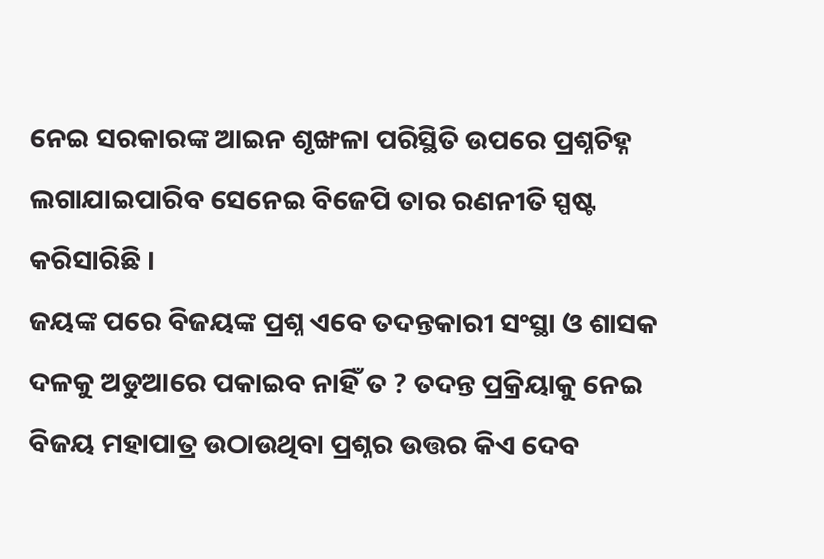ନେଇ ସରକାରଙ୍କ ଆଇନ ଶୃଙ୍ଖଳା ପରିସ୍ଥିତି ଉପରେ ପ୍ରଶ୍ନଚିହ୍ନ ଲଗାଯାଇପାରିବ ସେନେଇ ବିଜେପି ତାର ରଣନୀତି ସ୍ପଷ୍ଟ କରିସାରିଛି ।
ଜୟଙ୍କ ପରେ ବିଜୟଙ୍କ ପ୍ରଶ୍ନ ଏବେ ତଦନ୍ତକାରୀ ସଂସ୍ଥା ଓ ଶାସକ ଦଳକୁ ଅଡୁଆରେ ପକାଇବ ନାହିଁ ତ ? ତଦନ୍ତ ପ୍ରକ୍ରିୟାକୁ ନେଇ ବିଜୟ ମହାପାତ୍ର ଉଠାଉଥିବା ପ୍ରଶ୍ନର ଉତ୍ତର କିଏ ଦେବ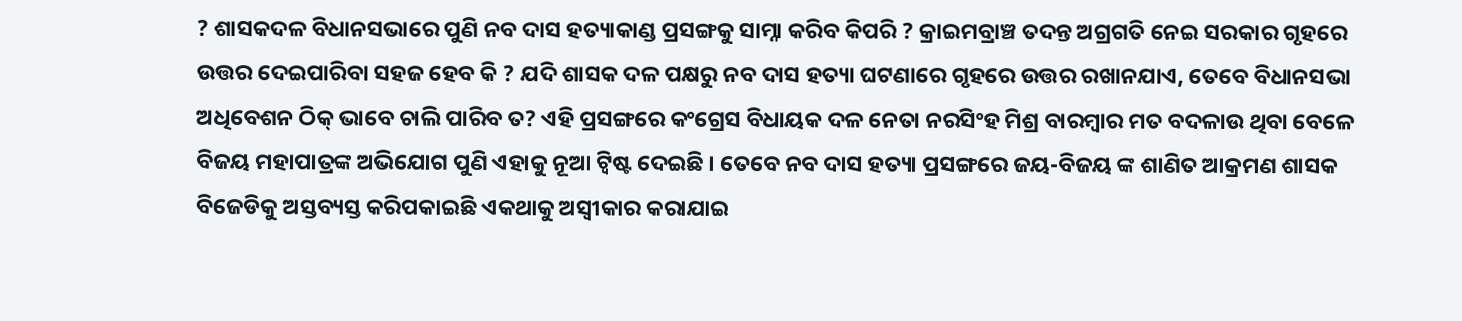? ଶାସକଦଳ ବିଧାନସଭାରେ ପୁଣି ନବ ଦାସ ହତ୍ୟାକାଣ୍ଡ ପ୍ରସଙ୍ଗକୁ ସାମ୍ନା କରିବ କିପରି ? କ୍ରାଇମବ୍ରାଞ୍ଚ ତଦନ୍ତ ଅଗ୍ରଗତି ନେଇ ସରକାର ଗୃହରେ ଉତ୍ତର ଦେଇପାରିବା ସହଜ ହେବ କି ? ଯଦି ଶାସକ ଦଳ ପକ୍ଷରୁ ନବ ଦାସ ହତ୍ୟା ଘଟଣାରେ ଗୃହରେ ଉତ୍ତର ରଖାନଯାଏ, ତେବେ ବିଧାନସଭା ଅଧିବେଶନ ଠିକ୍ ଭାବେ ଚାଲି ପାରିବ ତ? ଏହି ପ୍ରସଙ୍ଗରେ କଂଗ୍ରେସ ବିଧାୟକ ଦଳ ନେତା ନରସିଂହ ମିଶ୍ର ବାରମ୍ବାର ମତ ବଦଳାଉ ଥିବା ବେଳେ ବିଜୟ ମହାପାତ୍ରଙ୍କ ଅଭିଯୋଗ ପୁଣି ଏହାକୁ ନୂଆ ଟ୍ଵିଷ୍ଟ ଦେଇଛି । ତେବେ ନବ ଦାସ ହତ୍ୟା ପ୍ରସଙ୍ଗରେ ଜୟ-ବିଜୟ ଙ୍କ ଶାଣିତ ଆକ୍ରମଣ ଶାସକ ବିଜେଡିକୁ ଅସ୍ତବ୍ୟସ୍ତ କରିପକାଇଛି ଏକଥାକୁ ଅସ୍ବୀକାର କରାଯାଇ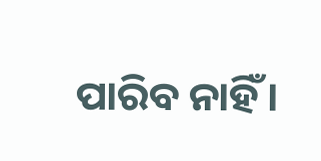ପାରିବ ନାହିଁ।